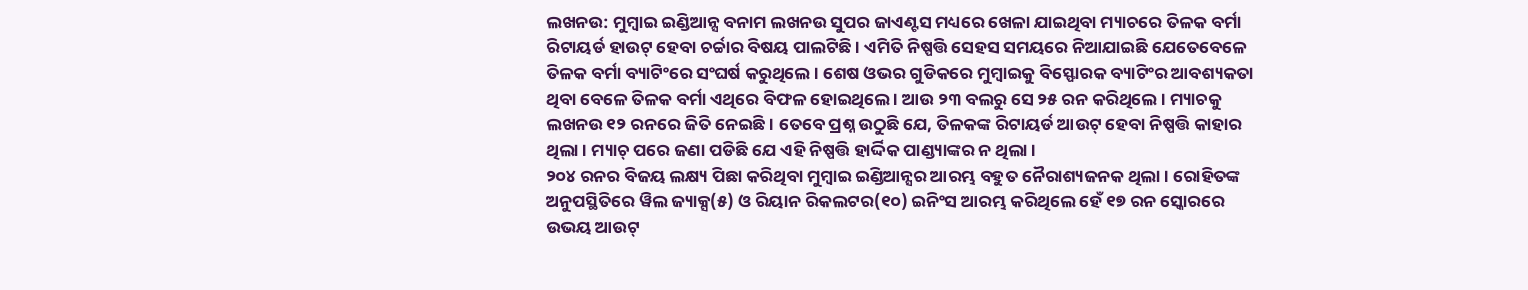ଲଖନଉ: ମୁମ୍ବାଇ ଇଣ୍ଡିଆନ୍ସ ବନାମ ଲଖନଉ ସୁପର ଜାଏଣ୍ଟସ ମଧ୍ୟରେ ଖେଳା ଯାଇଥିବା ମ୍ୟାଚରେ ତିଳକ ବର୍ମା ରିଟାୟର୍ଡ ହାଉଟ୍ ହେବା ଚର୍ଚ୍ଚାର ବିଷୟ ପାଲଟିଛି । ଏମିତି ନିଷ୍ପତ୍ତି ସେହସ ସମୟରେ ନିଆଯାଇଛି ଯେତେବେଳେ ତିଳକ ବର୍ମା ବ୍ୟାଟିଂରେ ସଂଘର୍ଷ କରୁଥିଲେ । ଶେଷ ଓଭର ଗୁଡିକରେ ମୁମ୍ବାଇକୁ ବିସ୍ଫୋରକ ବ୍ୟାଟିଂର ଆବଶ୍ୟକତା ଥିବା ବେଳେ ତିଳକ ବର୍ମା ଏଥିରେ ବିଫଳ ହୋଇଥିଲେ । ଆଉ ୨୩ ବଲରୁ ସେ ୨୫ ରନ କରିଥିଲେ । ମ୍ୟାଚକୁ ଲଖନଉ ୧୨ ରନରେ ଜିତି ନେଇଛି । ତେବେ ପ୍ରଶ୍ନ ଉଠୁଛି ଯେ, ତିଳକଙ୍କ ରିଟାୟର୍ଡ ଆଉଟ୍ ହେବା ନିଷ୍ପତ୍ତି କାହାର ଥିଲା । ମ୍ୟାଚ୍ ପରେ ଜଣା ପଡିଛି ଯେ ଏହି ନିଷ୍ପତ୍ତି ହାର୍ଦ୍ଦିକ ପାଣ୍ଡ୍ୟାଙ୍କର ନ ଥିଲା ।
୨୦୪ ରନର ବିଜୟ ଲକ୍ଷ୍ୟ ପିଛା କରିଥିବା ମୁମ୍ବାଇ ଇଣ୍ଡିଆନ୍ସର ଆରମ୍ଭ ବହୁତ ନୈରାଶ୍ୟଜନକ ଥିଲା । ରୋହିତଙ୍କ ଅନୁପସ୍ଥିତିରେ ୱିଲ ଜ୍ୟାକ୍ସ(୫) ଓ ରିୟାନ ରିକଲଟର(୧୦) ଇନିଂସ ଆରମ୍ଭ କରିଥିଲେ ହେଁ ୧୭ ରନ ସ୍କୋରରେ ଉଭୟ ଆଉଟ୍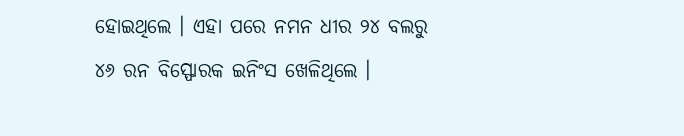ହୋଇଥିଲେ । ଏହା ପରେ ନମନ ଧୀର ୨୪ ବଲରୁ ୪୬ ରନ ବିସ୍ଫୋରକ ଇନିଂସ ଖେଳିଥିଲେ ।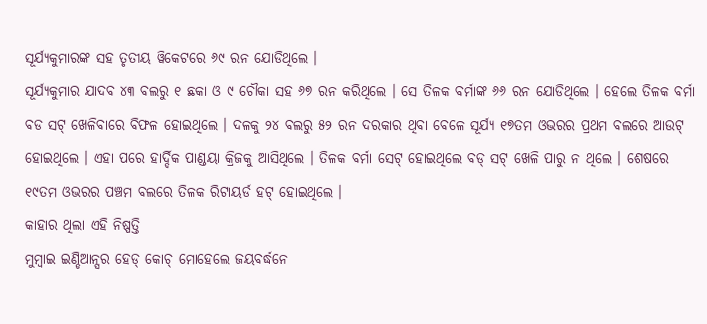ସୂର୍ଯ୍ୟକୁମାରଙ୍କ ସହ ତୃତୀୟ ୱିକେଟରେ ୬୯ ରନ ଯୋଡିଥିଲେ ।
ସୂର୍ଯ୍ୟକୁମାର ଯାଦବ ୪୩ ବଲରୁ ୧ ଛକା ଓ ୯ ଚୌକା ସହ ୬୭ ରନ କରିଥିଲେ । ସେ ତିଳକ ବର୍ମାଙ୍କ ୬୬ ରନ ଯୋଡିଥିଲେ । ହେଲେ ତିଳକ ବର୍ମା ବଡ ସଟ୍ ଖେଳିବାରେ ବିଫଳ ହୋଇଥିଲେ । ଦଳକୁ ୨୪ ବଲରୁ ୫୨ ରନ ଦରକାର ଥିବା ବେଳେ ସୂର୍ଯ୍ୟ ୧୭ତମ ଓଭରର ପ୍ରଥମ ବଲରେ ଆଉଟ୍ ହୋଇଥିଲେ । ଏହା ପରେ ହାର୍ଦ୍ଦିକ ପାଣ୍ଡୟା କ୍ରିଜକୁ ଆସିଥିଲେ । ତିଳକ ବର୍ମା ସେଟ୍ ହୋଇଥିଲେ ବଡ୍ ସଟ୍ ଖେଳି ପାରୁ ନ ଥିଲେ । ଶେଷରେ ୧୯ତମ ଓଭରର ପଞ୍ଚମ ବଲରେ ତିଳକ ରିଟାୟର୍ଡ ହଟ୍ ହୋଇଥିଲେ ।
କାହାର ଥିଲା ଏହି ନିଷ୍ପତ୍ତି
ମୁମ୍ବାଇ ଇଣ୍ଡିଆନ୍ସର ହେଡ୍ କୋଚ୍ ମୋହେଲେ ଜୟବର୍ଦ୍ଧନେ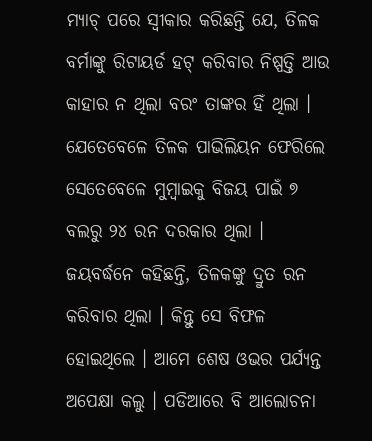ମ୍ୟାଚ୍ ପରେ ସ୍ୱୀକାର କରିଛନ୍ତି ଯେ, ତିଳକ ବର୍ମାଙ୍କୁ ରିଟାୟର୍ଡ ହଟ୍ କରିବାର ନିଷ୍ପତ୍ତି ଆଉ କାହାର ନ ଥିଲା ବରଂ ତାଙ୍କର ହିଁ ଥିଲା । ଯେତେବେଳେ ତିଳକ ପାଭିଲିୟନ ଫେରିଲେ ସେତେବେଳେ ମୁମ୍ବାଇକୁ ବିଜୟ ପାଇଁ ୭ ବଲରୁ ୨୪ ରନ ଦରକାର ଥିଲା ।
ଜୟବର୍ଦ୍ଧନେ କହିଛନ୍ତି, ତିଳକଙ୍କୁ ଦ୍ରୁତ ରନ କରିବାର ଥିଲା । କିନ୍ତୁ ସେ ବିଫଳ ହୋଇଥିଲେ । ଆମେ ଶେଷ ଓଭର ପର୍ଯ୍ୟନ୍ତ ଅପେକ୍ଷା କଲୁ । ପଡିଆରେ ବି ଆଲୋଚନା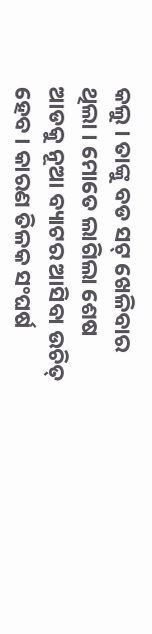କଲୁ । ତାଙ୍କୁ ବଡ ସଟ୍ ଖେଳିବାର ଥିଲା । ମୋତେ ଲାଗିଲା ଶେଷ ଆଡକୁ ନୂଆ ବ୍ୟାଟର ଆସିବା ଉଚିତ୍ ହେବ । କାରଣ ତିଳକ ସଂଘର୍ଷ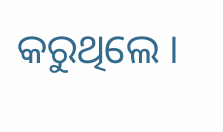କରୁଥିଲେ ।